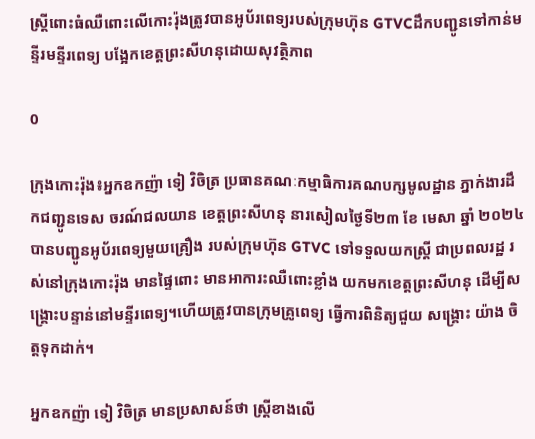ស្រី្តពោះធំឈឺពោះលើកោះរ៉ុងត្រូវបានអូប័រពេទ្យរបស់ក្រុមហ៊ុន GTVCដឹកបញ្ជូនទៅកាន់មន្ទីរមន្ទីរពេទ្យ បង្អែកខេត្តព្រះសីហនុដោយសុវត្ថិភាព

0

ក្រុងកោះរ៉ុង៖អ្នកឧកញ៉ា ទៀ វិចិត្រ ប្រធានគណៈកម្មាធិការគណបក្សមូលដ្ឋាន ភ្នាក់ងារដឹកជញ្ជូនទេស ចរណ៍ជលយាន ខេត្តព្រះសីហនុ នារសៀលថ្ងៃទី២៣ ខែ មេសា ឆ្នាំ ២០២៤ បានបញ្ជូនអូប័រពេទ្យមួយគ្រឿង របស់ក្រុមហ៊ុន GTVC ទៅទទួលយកស្ត្រី ជាប្រពលរដ្ឋ រស់នៅក្រុងកោះរ៉ុង មានផ្ទៃពោះ មានអាការះឈឺពោះខ្លាំង យកមកខេត្តព្រះសីហនុ ដើម្បីសង្គ្រោះបន្ទាន់នៅមន្ទីរពេទ្យ។ហើយត្រូវបានក្រុមគ្រូពេទ្យ ធ្វើការពិនិត្យជួយ សង្រ្គោះ យ៉ាង ចិត្តទុកដាក់។

អ្នកឧកញ៉ា ទៀ វិចិត្រ មានប្រសាសន៍ថា ស្រ្តីខាងលើ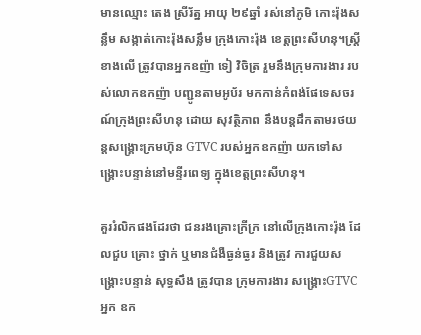មានឈ្មោះ តេង ស្រីរ័ត្ន អាយុ ២៩ឆ្នាំ រស់នៅភូមិ កោះរ៉ុងសន្លឹម សង្កាត់កោះរ៉ុងសន្លឹម ក្រុងកោះរ៉ុង ខេត្តព្រះសីហនុ។ស្រ្តីខាងលើ ត្រូវបានអ្នកឧញ៉ា ទៀ វិចិត្រ រួមនឹងក្រុមការងារ របស់លោកឧកញ៉ា បញ្ជូនតាមអូប័រ មកកាន់កំពង់ផែទេសចរណ៍ក្រុងព្រះសីហនុ ដោយ សុវត្ថិភាព នឹងបន្តដឹកតាមរថយន្តសង្គ្រោះក្រមហ៊ុន GTVC របស់អ្នកឧកញ៉ា យកទៅសង្គ្រោះបន្ទាន់នៅមន្ទីរពេទ្យ ក្នុងខេត្តព្រះសីហនុ។

គួររំលិកផងដែរថា ជនរងគ្រោះក្រីក្រ នៅលើក្រុងកោះរ៉ុង ដែលជួប គ្រោះ ថ្នាក់ ឬមានជំងឺធ្ងន់ធ្ងរ និងត្រូវ ការជួយសង្រ្គោះបន្ទាន់ សុទ្ធសឹង ត្រូវបាន ក្រុមការងារ សង្គ្រោះGTVC អ្នក ឧក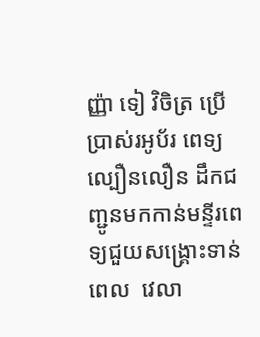ញ្ញ៉ា ទៀ វិចិត្រ ប្រើប្រាស់រអូប័រ ពេទ្យល្បឿនលឿន ដឹកជញ្ជូនមកកាន់មន្ទីរពេទ្យជួយសង្រ្គោះទាន់ពេល  វេលា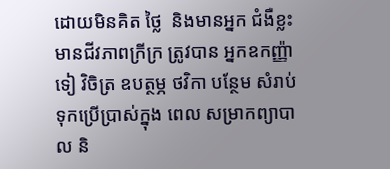ដោយមិនគិត ថ្លៃ  និងមានអ្នក ជំងឺខ្លះមានជីវភាពក្រីក្រ ត្រូវបាន អ្នកឧកញ្ញ៉ា ទៀ វិចិត្រ ឧបត្ថម្ភ ថវិកា បន្ថែម សំរាប់ទុកប្រើប្រាស់ក្នុង ពេល សម្រាកព្យាបាល និ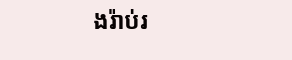ងរ៉ាប់រ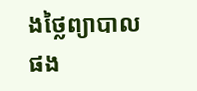ងថ្លៃព្យាបាល ផង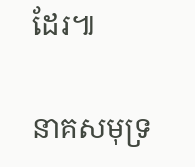ដែរ៕

នាគសមុទ្រ